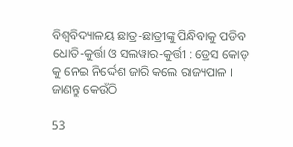ବିଶ୍ୱବିଦ୍ୟାଳୟ ଛାତ୍ର-ଛାତ୍ରୀଙ୍କୁ ପିନ୍ଧିବାକୁ ପଡିବ ଧୋତି-କୁର୍ତ୍ତା ଓ ସଲୱାର-କୁର୍ତ୍ତୀ : ଡ୍ରେସ କୋଡ୍ କୁ ନେଇ ନିର୍ଦ୍ଦେଶ ଜାରି କଲେ ରାଜ୍ୟପାଳ । ଜାଣନ୍ତୁ କେଉଁଠି

53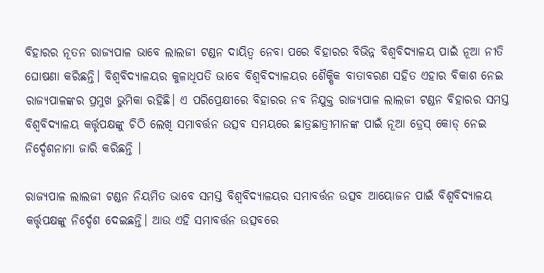ବିହାରର ନୂତନ ରାଜ୍ୟପାଳ ଭାବେ ଲାଲଜୀ ଟଣ୍ଡନ ଦାୟିତ୍ୱ ନେବା ପରେ ବିହାରର ବିଭିନ୍ନ ବିଶ୍ୱବିଦ୍ୟାଳୟ ପାଇଁ ନୂଆ ନୀତି ଘୋଷଣା କରିଛନ୍ତି। ବିଶ୍ୱବିଦ୍ୟାଳୟର କୁଳାଧିପତି ଭାବେ ବିଶ୍ୱବିଦ୍ୟାଳୟର ଶୈକ୍ଷିକ ବାତାବରଣ ସହିତ ଏହାର ବିକାଶ ନେଇ ରାଜ୍ୟପାଳଙ୍କର ପ୍ରମୁଖ ଭୁମିକା ରହିଛି। ଏ ପରିପ୍ରେକ୍ଷୀରେ ବିହାରର ନବ ନିଯୁକ୍ତ ରାଜ୍ୟପାଳ ଲାଲଜୀ ଟଣ୍ଡନ ବିହାରର ସମସ୍ତ ବିଶ୍ୱବିଦ୍ୟାଳୟ କର୍ତ୍ତୃପକ୍ଷଙ୍କୁ ଚିଠି ଲେଖି ସମାବର୍ତ୍ତନ ଉତ୍ସବ ସମୟରେ ଛାତ୍ରଛାତ୍ରୀମାନଙ୍କ ପାଇଁ ନୂଆ ଡ୍ରେସ୍ କୋଡ୍ ନେଇ ନିର୍ଦ୍ଦେଶନାମା ଜାରି କରିଛନ୍ତି ।

ରାଜ୍ୟପାଳ ଲାଲଜୀ ଟଣ୍ଡନ ନିୟମିତ ଭାବେ ସମସ୍ତ ବିଶ୍ୱବିଦ୍ୟାଳୟର ସମାବର୍ତ୍ତନ ଉତ୍ସବ ଆୟୋଜନ ପାଇଁ ବିଶ୍ୱବିଦ୍ୟାଳୟ କର୍ତ୍ତୃପକ୍ଷଙ୍କୁ ନିର୍ଦ୍ଦେଶ ଦେଇଛନ୍ତି। ଆଉ ଏହି ସମାବର୍ତ୍ତନ ଉତ୍ସବରେ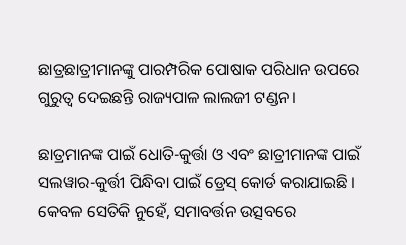ଛାତ୍ରଛାତ୍ରୀମାନଙ୍କୁ ପାରମ୍ପରିକ ପୋଷାକ ପରିଧାନ ଉପରେ ଗୁରୁତ୍ୱ ଦେଇଛନ୍ତି ରାଜ୍ୟପାଳ ଲାଲଜୀ ଟଣ୍ଡନ।

ଛାତ୍ରମାନଙ୍କ ପାଇଁ ଧୋତି-କୁର୍ତ୍ତା ଓ ଏବଂ ଛାତ୍ରୀମାନଙ୍କ ପାଇଁ ସଲୱାର-କୁର୍ତ୍ତୀ ପିନ୍ଧିବା ପାଇଁ ଡ୍ରେସ୍ କୋର୍ଡ କରାଯାଇଛି । କେବଳ ସେତିକି ନୁହେଁ, ସମାବର୍ତ୍ତନ ଉତ୍ସବରେ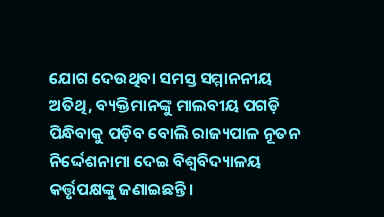ଯୋଗ ଦେଉଥିବା ସମସ୍ତ ସମ୍ମାନନୀୟ ଅତିଥି, ବ୍ୟକ୍ତିମାନଙ୍କୁ ମାଲବୀୟ ପଗଡ଼ି ପିନ୍ଧିବାକୁ ପଡ଼ିବ ବୋଲି ରାଜ୍ୟପାଳ ନୂତନ ନିର୍ଦ୍ଦେଶନାମା ଦେଇ ବିଶ୍ୱବିଦ୍ୟାଳୟ କର୍ତ୍ତୃପକ୍ଷଙ୍କୁ ଜଣାଇଛନ୍ତି।